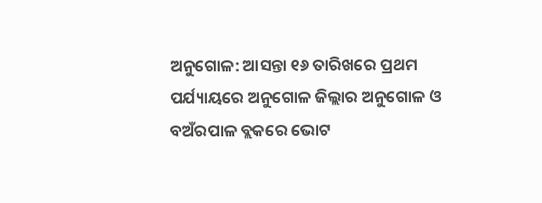ଅନୁଗୋଳ: ଆସନ୍ତା ୧୬ ତାରିଖରେ ପ୍ରଥମ ପର୍ଯ୍ୟାୟରେ ଅନୁଗୋଳ ଜିଲ୍ଲାର ଅନୁଗୋଳ ଓ ବଅଁରପାଳ ବ୍ଲକରେ ଭୋଟ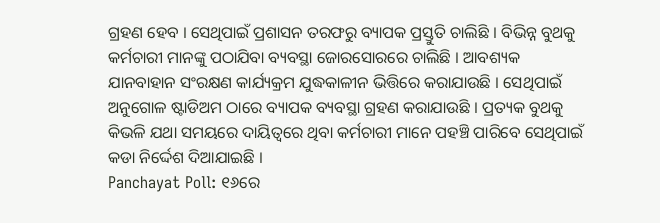ଗ୍ରହଣ ହେବ । ସେଥିପାଇଁ ପ୍ରଶାସନ ତରଫରୁ ବ୍ୟାପକ ପ୍ରସ୍ତୁତି ଚାଲିଛି । ବିଭିନ୍ନ ବୁଥକୁ କର୍ମଚାରୀ ମାନଙ୍କୁ ପଠାଯିବା ବ୍ୟବସ୍ଥା ଜୋରସୋରରେ ଚାଲିଛି । ଆବଶ୍ୟକ ଯାନବାହାନ ସଂରକ୍ଷଣ କାର୍ଯ୍ୟକ୍ରମ ଯୁଦ୍ଧକାଳୀନ ଭିତ୍ତିରେ କରାଯାଉଛି । ସେଥିପାଇଁ ଅନୁଗୋଳ ଷ୍ଟାଡିଅମ ଠାରେ ବ୍ୟାପକ ବ୍ୟବସ୍ଥା ଗ୍ରହଣ କରାଯାଉଛି । ପ୍ରତ୍ୟକ ବୁଥକୁ କିଭଳି ଯଥା ସମୟରେ ଦାୟିତ୍ୱରେ ଥିବା କର୍ମଚାରୀ ମାନେ ପହଞ୍ଚି ପାରିବେ ସେଥିପାଇଁ କଡା ନିର୍ଦ୍ଦେଶ ଦିଆଯାଇଛି ।
Panchayat Poll: ୧୬ରେ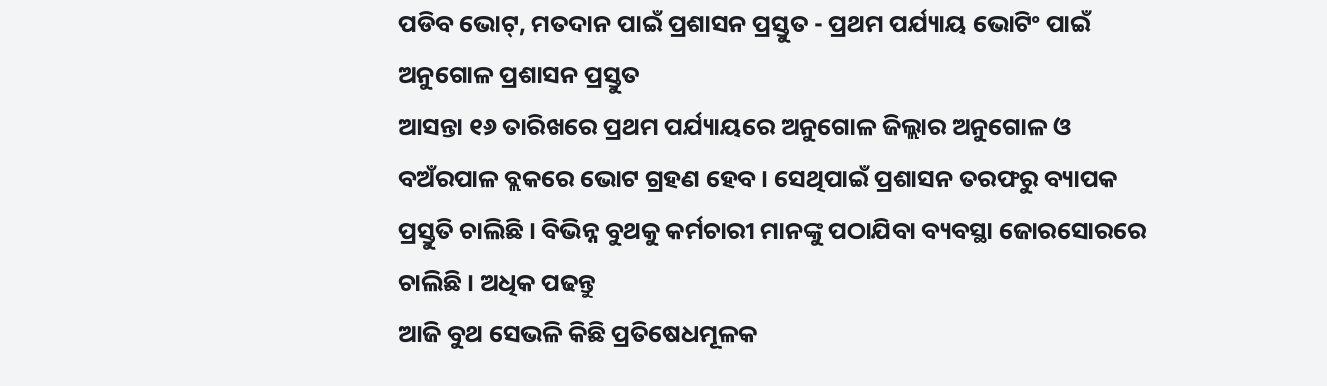ପଡିବ ଭୋଟ୍, ମତଦାନ ପାଇଁ ପ୍ରଶାସନ ପ୍ରସ୍ତୁତ - ପ୍ରଥମ ପର୍ଯ୍ୟାୟ ଭୋଟିଂ ପାଇଁ ଅନୁଗୋଳ ପ୍ରଶାସନ ପ୍ରସ୍ତୁତ
ଆସନ୍ତା ୧୬ ତାରିଖରେ ପ୍ରଥମ ପର୍ଯ୍ୟାୟରେ ଅନୁଗୋଳ ଜିଲ୍ଲାର ଅନୁଗୋଳ ଓ ବଅଁରପାଳ ବ୍ଲକରେ ଭୋଟ ଗ୍ରହଣ ହେବ । ସେଥିପାଇଁ ପ୍ରଶାସନ ତରଫରୁ ବ୍ୟାପକ ପ୍ରସ୍ତୁତି ଚାଲିଛି । ବିଭିନ୍ନ ବୁଥକୁ କର୍ମଚାରୀ ମାନଙ୍କୁ ପଠାଯିବା ବ୍ୟବସ୍ଥା ଜୋରସୋରରେ ଚାଲିଛି । ଅଧିକ ପଢନ୍ତୁ
ଆଜି ବୁଥ ସେଭଳି କିଛି ପ୍ରତିଷେଧମୂଳକ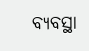ବ୍ୟବସ୍ଥା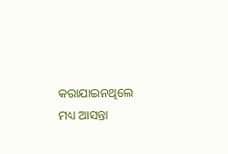କରାଯାଇନଥିଲେ ମଧ୍ୟ ଆସନ୍ତା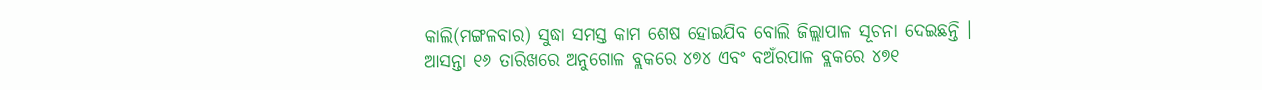କାଲି(ମଙ୍ଗଳବାର) ସୁଦ୍ଧା ସମସ୍ତ କାମ ଶେଷ ହୋଇଯିବ ବୋଲି ଜିଲ୍ଲାପାଳ ସୂଚନା ଦେଇଛନ୍ତି । ଆସନ୍ତା ୧୬ ତାରିଖରେ ଅନୁଗୋଳ ବ୍ଲକରେ ୪୭୪ ଏବଂ ବଅଁରପାଳ ବ୍ଲକରେ ୪୭୧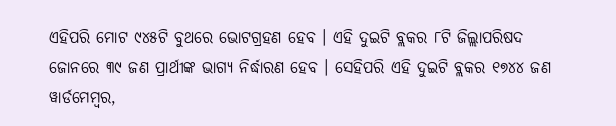ଏହିପରି ମୋଟ ୯୪୫ଟି ବୁଥରେ ଭୋଟଗ୍ରହଣ ହେବ । ଏହି ଦୁଇଟି ବ୍ଲକର ୮ଟି ଜିଲ୍ଲାପରିଷଦ ଜୋନରେ ୩୯ ଜଣ ପ୍ରାର୍ଥୀଙ୍କ ଭାଗ୍ୟ ନିର୍ଦ୍ଧାରଣ ହେବ । ସେହିପରି ଏହି ଦୁଇଟି ବ୍ଲକର ୧୭୪୪ ଜଣ ୱାର୍ଡମେମ୍ବର,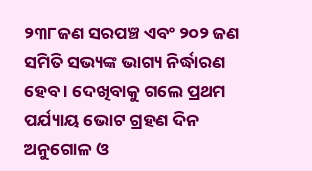୨୩୮ଜଣ ସରପଞ୍ଚ ଏବଂ ୨୦୨ ଜଣ ସମିତି ସଭ୍ୟଙ୍କ ଭାଗ୍ୟ ନିର୍ଦ୍ଧାରଣ ହେବ । ଦେଖିବାକୁ ଗଲେ ପ୍ରଥମ ପର୍ଯ୍ୟାୟ ଭୋଟ ଗ୍ରହଣ ଦିନ ଅନୁଗୋଳ ଓ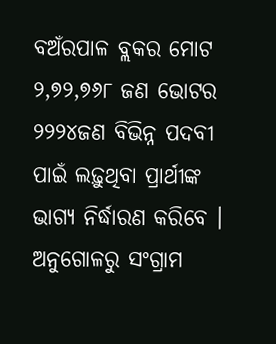ବଅଁରପାଳ ବ୍ଲକର ମୋଟ ୨,୭୨,୭୬୮ ଜଣ ଭୋଟର ୨୨୨୪ଜଣ ବିଭିନ୍ନ ପଦବୀ ପାଇଁ ଲଢ଼ୁଥିବା ପ୍ରାର୍ଥୀଙ୍କ ଭାଗ୍ୟ ନିର୍ଦ୍ଧାରଣ କରିବେ ।
ଅନୁଗୋଳରୁ ସଂଗ୍ରାମ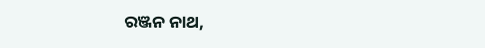ରଞ୍ଜନ ନାଥ,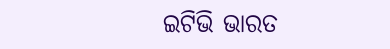ଇଟିଭି ଭାରତ